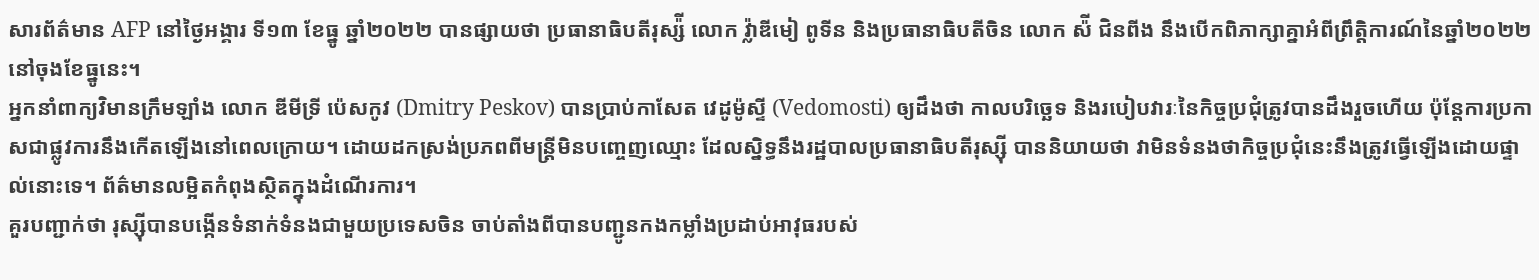សារព័ត៌មាន AFP នៅថ្ងៃអង្គារ ទី១៣ ខែធ្នូ ឆ្នាំ២០២២ បានផ្សាយថា ប្រធានាធិបតីរុស្ស៉ី លោក វ៉្លាឌីមៀ ពូទីន និងប្រធានាធិបតីចិន លោក ស៉ី ជិនពីង នឹងបើកពិភាក្សាគ្នាអំពីព្រឹត្តិការណ៍នៃឆ្នាំ២០២២ នៅចុងខែធ្នូនេះ។
អ្នកនាំពាក្យវិមានក្រឹមឡាំង លោក ឌីមីទ្រី ប៉េសកូវ (Dmitry Peskov) បានប្រាប់កាសែត វេដូម៉ូស្ទី (Vedomosti) ឲ្យដឹងថា កាលបរិច្ឆេទ និងរបៀបវារៈនៃកិច្ចប្រជុំត្រូវបានដឹងរួចហើយ ប៉ុន្តែការប្រកាសជាផ្លូវការនឹងកើតឡើងនៅពេលក្រោយ។ ដោយដកស្រង់ប្រភពពីមន្រ្តីមិនបញ្ចេញឈ្មោះ ដែលស្និទ្ធនឹងរដ្ឋបាលប្រធានាធិបតីរុស្ស៊ី បាននិយាយថា វាមិនទំនងថាកិច្ចប្រជុំនេះនឹងត្រូវធ្វើឡើងដោយផ្ទាល់នោះទេ។ ព័ត៌មានលម្អិតកំពុងស្ថិតក្នុងដំណើរការ។
គួរបញ្ជាក់ថា រុស្ស៊ីបានបង្កើនទំនាក់ទំនងជាមួយប្រទេសចិន ចាប់តាំងពីបានបញ្ជូនកងកម្លាំងប្រដាប់អាវុធរបស់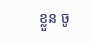ខ្លួន ចូ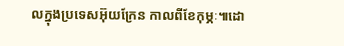លក្នុងប្រទេសអ៊ុយក្រែន កាលពីខែកុម្ភៈ៕ដោ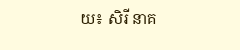យ៖ សិរី នាគ